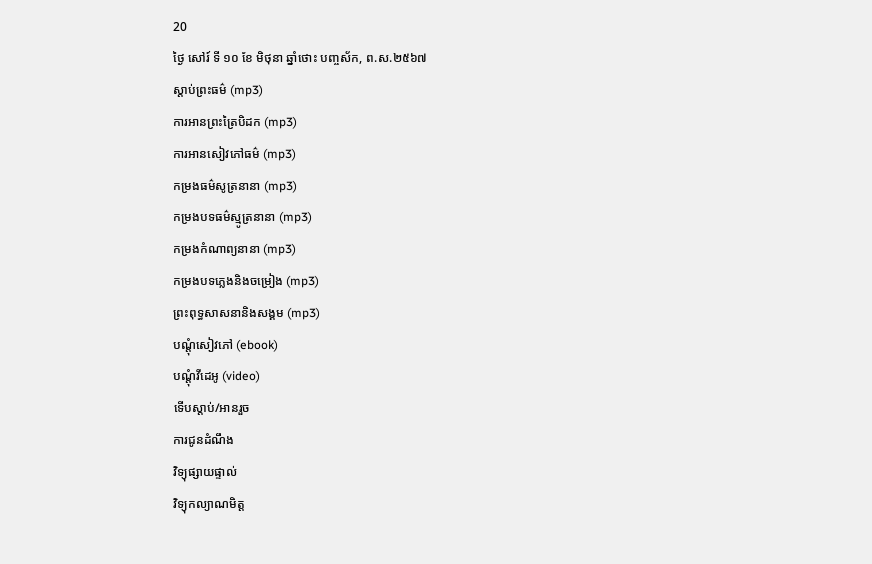20
ថ្ងៃ សៅរ៍ ទី ១០ ខែ មិថុនា ឆ្នាំថោះ បញ្ចស័ក, ព.ស.២៥៦៧
ស្តាប់ព្រះធម៌ (mp3)
ការអានព្រះត្រៃបិដក (mp3)
ការអានសៀវភៅធម៌ (mp3)
កម្រងធម៌សូត្រនានា (mp3)
កម្រងបទធម៌ស្មូត្រនានា (mp3)
កម្រងកំណាព្យនានា (mp3)
កម្រងបទភ្លេងនិងចម្រៀង (mp3)
ព្រះពុទ្ធសាសនានិងសង្គម (mp3)
បណ្តុំសៀវភៅ (ebook)
បណ្តុំវីដេអូ (video)
ទើបស្តាប់/អានរួច
ការជូនដំណឹង
វិទ្យុផ្សាយផ្ទាល់
វិទ្យុកល្យាណមិត្ត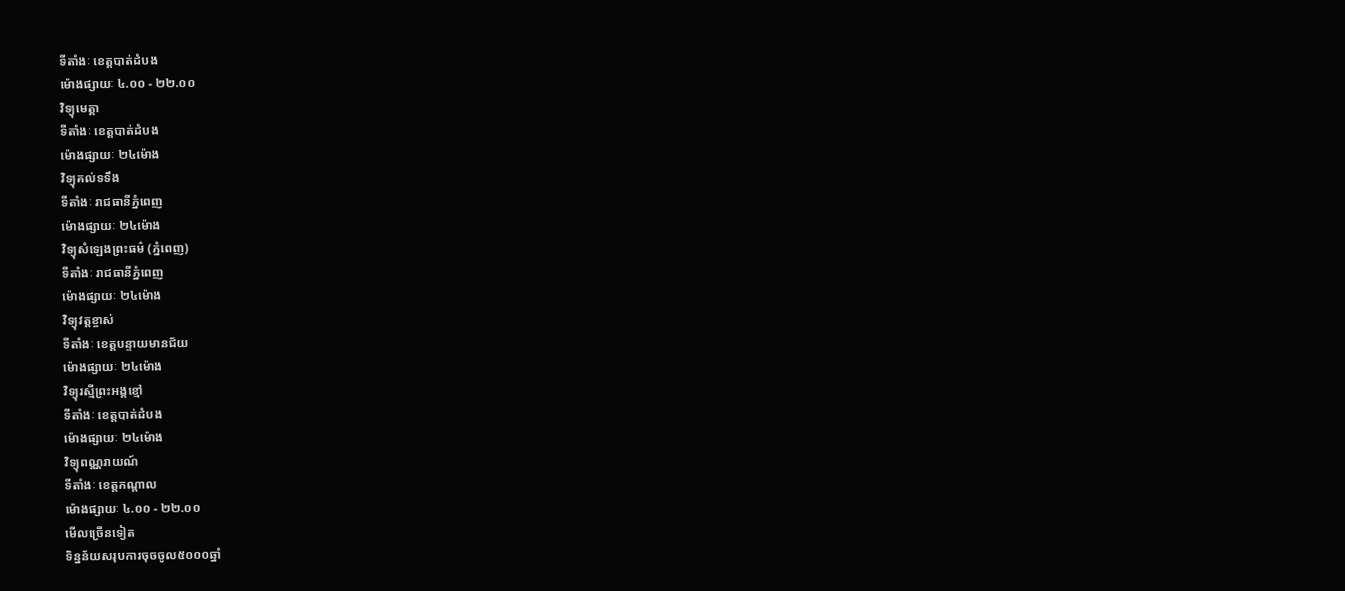ទីតាំងៈ ខេត្តបាត់ដំបង
ម៉ោងផ្សាយៈ ៤.០០ - ២២.០០
វិទ្យុមេត្តា
ទីតាំងៈ ខេត្តបាត់ដំបង
ម៉ោងផ្សាយៈ ២៤ម៉ោង
វិទ្យុគល់ទទឹង
ទីតាំងៈ រាជធានីភ្នំពេញ
ម៉ោងផ្សាយៈ ២៤ម៉ោង
វិទ្យុសំឡេងព្រះធម៌ (ភ្នំពេញ)
ទីតាំងៈ រាជធានីភ្នំពេញ
ម៉ោងផ្សាយៈ ២៤ម៉ោង
វិទ្យុវត្តខ្ចាស់
ទីតាំងៈ ខេត្តបន្ទាយមានជ័យ
ម៉ោងផ្សាយៈ ២៤ម៉ោង
វិទ្យុរស្មីព្រះអង្គខ្មៅ
ទីតាំងៈ ខេត្តបាត់ដំបង
ម៉ោងផ្សាយៈ ២៤ម៉ោង
វិទ្យុពណ្ណរាយណ៍
ទីតាំងៈ ខេត្តកណ្តាល
ម៉ោងផ្សាយៈ ៤.០០ - ២២.០០
មើលច្រើនទៀត
ទិន្នន័យសរុបការចុចចូល៥០០០ឆ្នាំ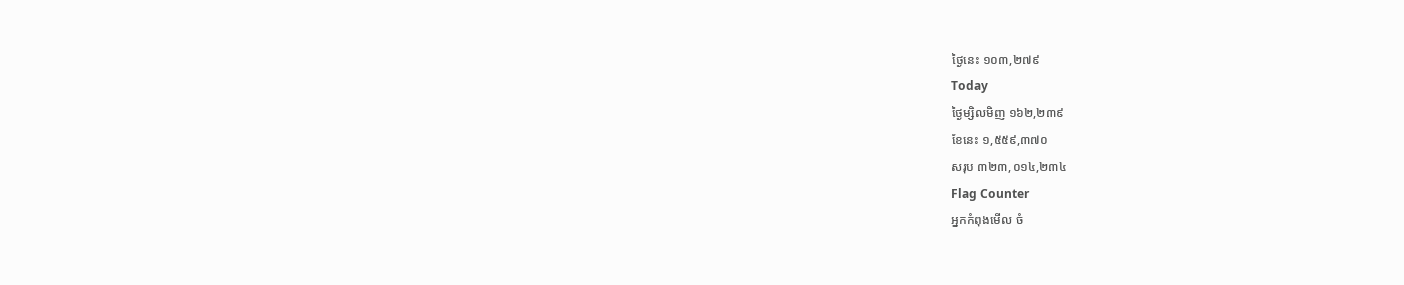ថ្ងៃនេះ ១០៣,២៧៩
Today
ថ្ងៃម្សិលមិញ ១៦២,២៣៩
ខែនេះ ១,៥៥៩,៣៧០
សរុប ៣២៣,០១៤,២៣៤
Flag Counter
អ្នកកំពុងមើល ចំ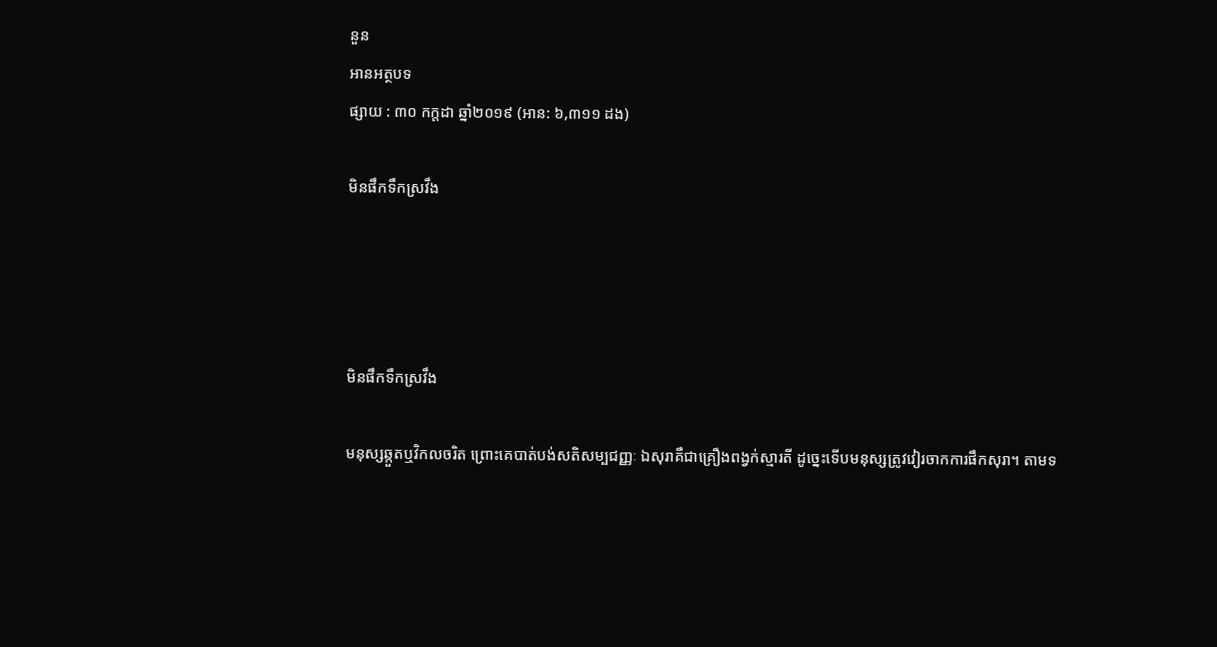នួន
អានអត្ថបទ
ផ្សាយ : ៣០ កក្តដា ឆ្នាំ២០១៩ (អាន: ៦,៣១១ ដង)

មិនផឹកទឹកស្រវឹង




មិនផឹកទឹកស្រវឹង

មនុស្សឆ្កួតឬវិកលចរិត ព្រោះគេបាត់បង់សតិសម្បជញ្ញៈ ឯសុរាគឺជាគ្រឿងពង្វក់ស្មារតី ដូច្នេះទើបមនុស្សត្រូវវៀរចាកការផឹកសុរា។ តាមទ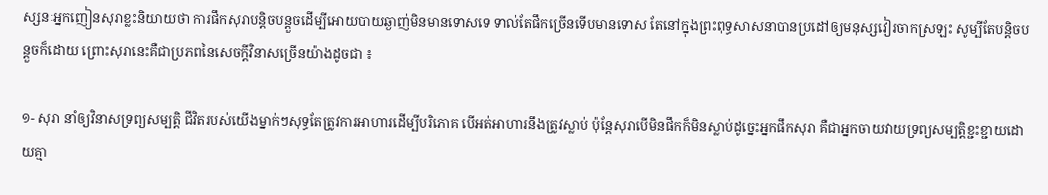ស្សនៈអ្នកញៀនសុរាខ្លះនិយាយថា ការផឹកសុរាបន្តិចបន្តួចដើម្បីអោយបាយឆ្ងាញ់មិនមានទោសទេ ទាល់តែផឹកច្រើនទើបមានទោស តែនៅក្នុងព្រះពុទ្ធសាសនាបានប្រដៅឲ្យមនុស្សវៀរចាកស្រឡះ សូម្បីតែបន្តិចបន្តួចក៏ដោយ ព្រោះសុរានេះគឺជាប្រភពនៃសេចក្ដីវិនាសច្រើនយ៉ាងដូចជា ៖

១- សុរា នាំឲ្យវិនាសទ្រព្យសម្បត្តិ ជីវិតរបស់យើងម្នាក់ៗសុទ្ធតែត្រូវការអាហារដើម្បីបរិភោគ បើអត់អាហារនឹងត្រូវស្លាប់ ប៉ុន្តែសុរាបើមិនផឹកក៏មិនស្លាប់ដូច្នេះអ្នកផឹកសុរា គឺជាអ្នកចាយវាយទ្រព្យសម្បត្តិខ្ជះខ្ជាយដោយគ្មា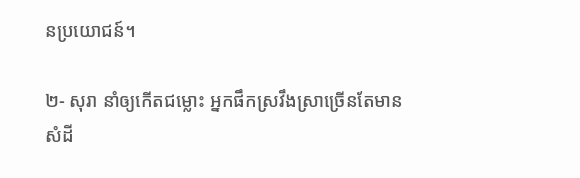នប្រយោជន៍។

២- សុរា នាំឲ្យកើតជម្លោះ អ្នកផឹកស្រវឹងស្រាច្រើនតែមានសំដី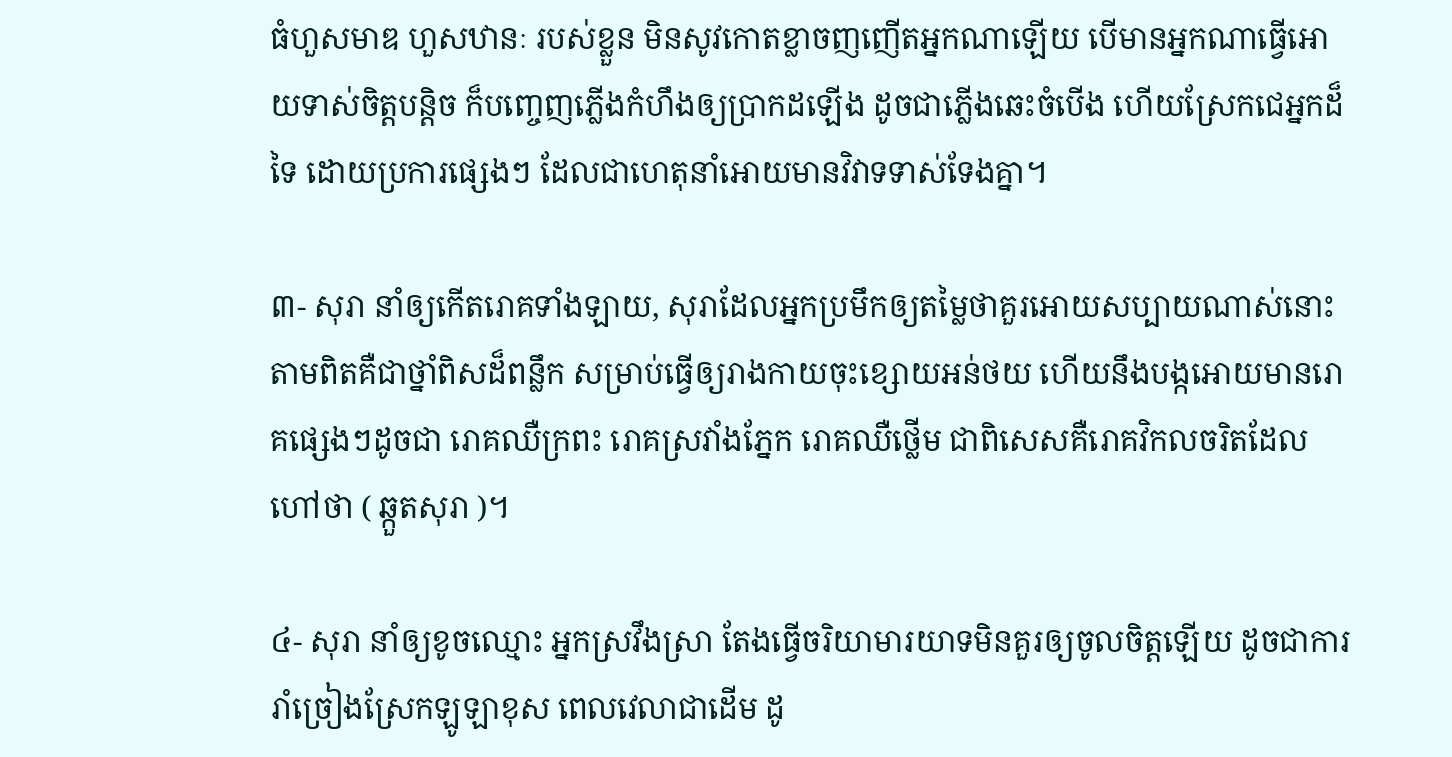ធំហួសមាឌ ហួសឋានៈ របស់ខ្លួន មិនសូវកោតខ្លាចញញើតអ្នកណាឡើយ បើមានអ្នកណាធ្វើអោយទាស់ចិត្តបន្តិច ក៏បញ្ចេញភ្លើងកំហឹងឲ្យប្រាកដឡើង ដូចជាភ្លើងឆេះចំបើង ហើយស្រែកជេអ្នកដ៏ទៃ ដោយប្រការផ្សេងៗ ដែលជាហេតុនាំអោយមានវិវាទទាស់ទែងគ្នា។

៣- សុរា នាំឲ្យកើតរោគទាំងឡាយ, សុរាដែលអ្នកប្រមឹកឲ្យតម្លៃថាគួរអោយសប្បាយណាស់នោះតាមពិតគឺជាថ្នាំពិសដ៏ពន្លឹក សម្រាប់ធ្វើឲ្យរាងកាយចុះខ្សោយអន់ថយ ហើយនឹងបង្កអោយមានរោគផ្សេងៗដូចជា រោគឈឺក្រពះ រោគស្រវាំងភ្នែក រោគឈឺថ្លើម ជាពិសេសគឺរោគវិកលចរិតដែល ហៅថា ( ឆ្កួតសុរា )។

៤- សុរា នាំឲ្យខូចឈ្មោះ អ្នកស្រវឹងស្រា តែងធ្វើចរិយាមារយាទមិនគួរឲ្យចូលចិត្តឡើយ ដូចជាការរាំច្រៀងស្រែកឡូឡាខុស ពេលវេលាជាដើម ដូ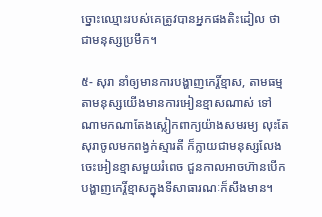ច្នោះឈ្មោះរបស់គេត្រូវបានអ្នកផងតិះដៀល ថាជាមនុស្សប្រមឹក។

៥- សុរា នាំឲ្យមានការបង្ហាញកេរ្តិ៍ខ្មាស, តាមធម្មតាមនុស្សយើងមានការអៀនខ្មាសណាស់ ទៅណាមកណាតែងស្លៀកពាក្យយ៉ាងសមរម្យ លុះតែសុរាចូលមកពង្វក់ស្មារតី ក៏ក្លាយជាមនុស្សលែងចេះអៀនខ្មាសមួយរំពេច ជួនកាលអាចហ៊ានបើកបង្ហាញកេរ្តិ៍ខ្មាសក្នុងទីសាធារណៈក៏សឹងមាន។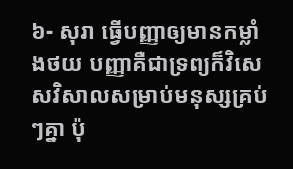៦- សុរា ធ្វើបញ្ញាឲ្យមានកម្លាំងថយ បញ្ញាគឺជាទ្រព្យក៏វិសេសវិសាលសម្រាប់មនុស្សគ្រប់ៗគ្នា ប៉ុ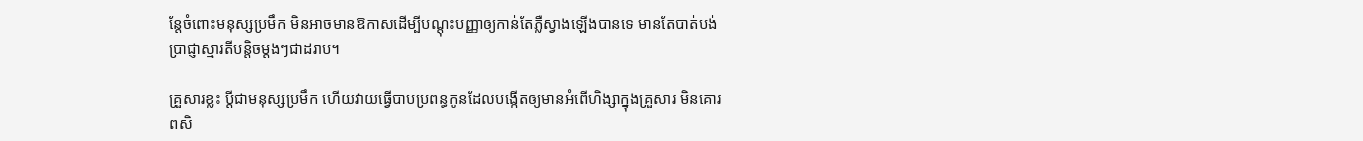ន្តែចំពោះមនុស្សប្រមឹក មិនអាចមានឱកាសដើម្បីបណ្ដុះបញ្ញាឲ្យកាន់តែភ្លឺស្វាងឡើងបានទេ មានតែបាត់បង់ប្រាជ្ញាស្មារតីបន្តិចម្ដងៗជាដរាប។

គ្រួសារខ្លះ ប្ដីជាមនុស្សប្រមឹក ហើយវាយធ្វើបាបប្រពន្ធកូនដែលបង្កើតឲ្យមានអំពើហិង្សាក្នុងគ្រួសារ មិនគោរពសិ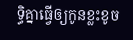ទ្ធិគ្នាធ្វើឲ្យកូនខ្លះខូច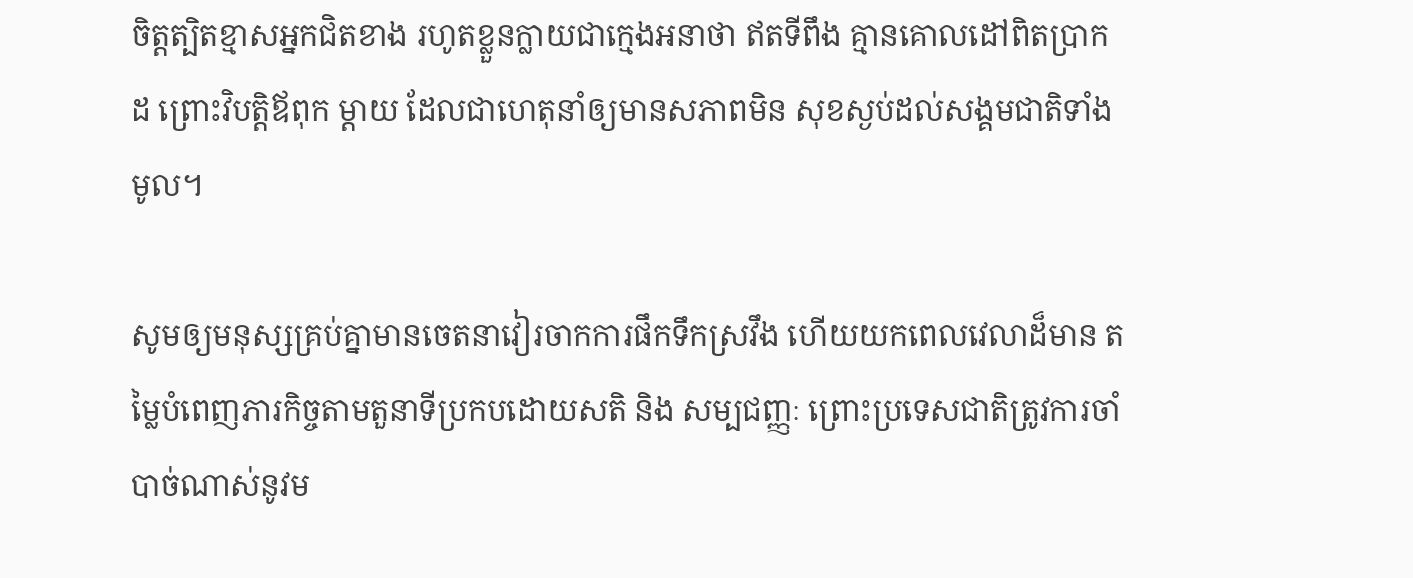ចិត្តត្បិតខ្មាសអ្នកជិតខាង រហូតខ្លួនក្លាយជាក្មេងអនាថា ឥតទីពឹង គ្មានគោលដៅពិតប្រាកដ ព្រោះវិបត្តិឪពុក ម្ដាយ ដែលជាហេតុនាំឲ្យមានសភាពមិន សុខស្ងប់ដល់សង្គមជាតិទាំងមូល។

សូមឲ្យមនុស្សគ្រប់គ្នាមានចេតនាវៀរចាកការផឹកទឹកស្រវឹង ហើយយកពេលវេលាដ៏មាន តម្លៃបំពេញភារកិច្ចតាមតួនាទីប្រកបដោយសតិ និង សម្បជញ្ញៈ ព្រោះប្រទេសជាតិត្រូវការចាំបាច់ណាស់នូវម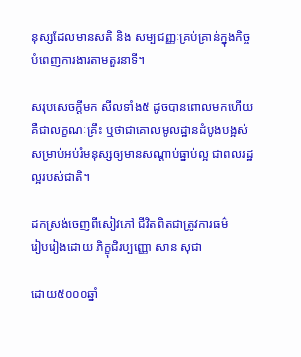នុស្សដែលមានសតិ និង សម្បជញ្ញៈគ្រប់គ្រាន់ក្នុងកិច្ចបំពេញការងារតាមតួរនាទី។

សរុបសេចក្ដីមក សីលទាំង៥ ដូចបានពោលមកហើយ គឺជាលក្ខណៈគ្រឹះ ឬថាជាគោលមូលដ្ឋានដំបូងបង្អស់ សម្រាប់អប់រំមនុស្សឲ្យមានសណ្ដាប់ធ្នាប់ល្អ ជាពលរដ្ឋល្អរបស់ជាតិ។

ដកស្រង់ចេញពីសៀវភៅ ជីវិតពិតជាត្រូវការធម៌
រៀបរៀងដោយ ភិក្ខុជិរប្បញ្ញោ សាន សុជា

ដោយ៥០០០ឆ្នាំ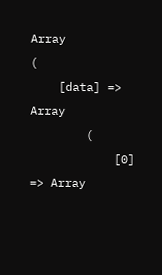Array
(
    [data] => Array
        (
            [0] => Array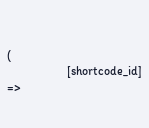(
                    [shortcode_id] =>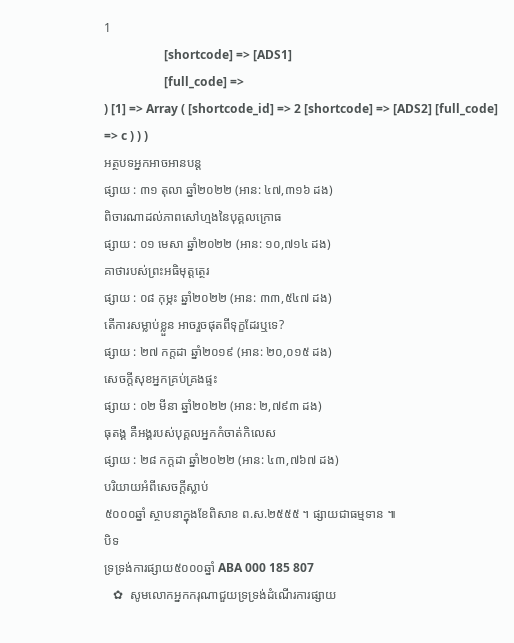1
                    [shortcode] => [ADS1]
                    [full_code] =>
) [1] => Array ( [shortcode_id] => 2 [shortcode] => [ADS2] [full_code] => c ) ) )
អត្ថបទអ្នកអាចអានបន្ត
ផ្សាយ : ៣១ តុលា ឆ្នាំ២០២២ (អាន: ៤៧,៣១៦ ដង)
ពិចារណាដល់ភាពសៅហ្មងនៃបុគ្គលក្រោធ
ផ្សាយ : ០១ មេសា ឆ្នាំ២០២២ (អាន: ១០,៧១៤ ដង)
គាថារបស់ព្រះអធិមុត្តត្ថេរ
ផ្សាយ : ០៨ កុម្ភះ ឆ្នាំ២០២២ (អាន: ៣៣,៥៤៧ ដង)
តើការសម្លាប់ខ្លួន អាចរួចផុតពីទុក្ខដែរឬទេ?
ផ្សាយ : ២៧ កក្តដា ឆ្នាំ២០១៩ (អាន: ២០,០១៥ ដង)
សេចក្តីសុខអ្នកគ្រប់គ្រងផ្ទះ
ផ្សាយ : ០២ មីនា ឆ្នាំ២០២២ (អាន: ២,៧៩៣ ដង)
ធុតង្គ គឺអង្គរបស់បុគ្គលអ្នកកំចាត់កិលេស
ផ្សាយ : ២៨ កក្តដា ឆ្នាំ២០២២ (អាន: ៤៣,៧៦៧ ដង)
បរិយាយអំពីសេចក្តីស្លាប់
៥០០០ឆ្នាំ ស្ថាបនាក្នុងខែពិសាខ ព.ស.២៥៥៥ ។ ផ្សាយជាធម្មទាន ៕
បិទ
ទ្រទ្រង់ការផ្សាយ៥០០០ឆ្នាំ ABA 000 185 807
   ✿  សូមលោកអ្នកករុណាជួយទ្រទ្រង់ដំណើរការផ្សាយ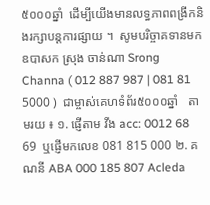៥០០០ឆ្នាំ  ដើម្បីយើងមានលទ្ធភាពពង្រីកនិងរក្សាបន្តការផ្សាយ ។  សូមបរិច្ចាគទានមក ឧបាសក ស្រុង ចាន់ណា Srong Channa ( 012 887 987 | 081 81 5000 )  ជាម្ចាស់គេហទំព័រ៥០០០ឆ្នាំ   តាមរយ ៖ ១. ផ្ញើតាម វីង acc: 0012 68 69  ឬផ្ញើមកលេខ 081 815 000 ២. គណនី ABA 000 185 807 Acleda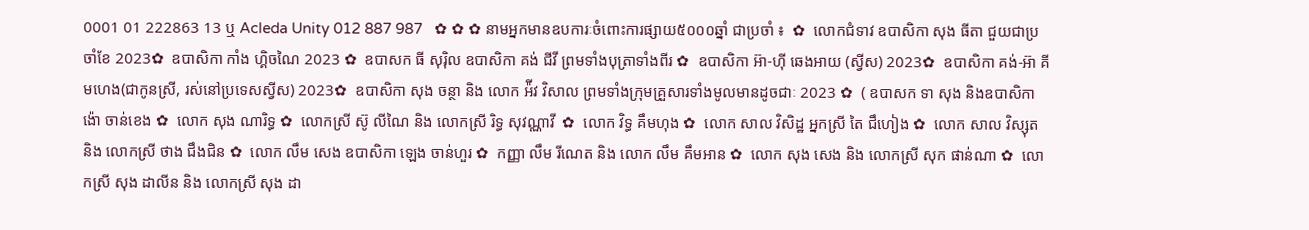0001 01 222863 13 ឬ Acleda Unity 012 887 987   ✿ ✿ ✿ នាមអ្នកមានឧបការៈចំពោះការផ្សាយ៥០០០ឆ្នាំ ជាប្រចាំ ៖  ✿  លោកជំទាវ ឧបាសិកា សុង ធីតា ជួយជាប្រចាំខែ 2023✿  ឧបាសិកា កាំង ហ្គិចណៃ 2023 ✿  ឧបាសក ធី សុរ៉ិល ឧបាសិកា គង់ ជីវី ព្រមទាំងបុត្រាទាំងពីរ ✿  ឧបាសិកា អ៊ា-ហុី ឆេងអាយ (ស្វីស) 2023✿  ឧបាសិកា គង់-អ៊ា គីមហេង(ជាកូនស្រី, រស់នៅប្រទេសស្វីស) 2023✿  ឧបាសិកា សុង ចន្ថា និង លោក អ៉ីវ វិសាល ព្រមទាំងក្រុមគ្រួសារទាំងមូលមានដូចជាៈ 2023 ✿  ( ឧបាសក ទា សុង និងឧបាសិកា ង៉ោ ចាន់ខេង ✿  លោក សុង ណារិទ្ធ ✿  លោកស្រី ស៊ូ លីណៃ និង លោកស្រី រិទ្ធ សុវណ្ណាវី  ✿  លោក វិទ្ធ គឹមហុង ✿  លោក សាល វិសិដ្ឋ អ្នកស្រី តៃ ជឹហៀង ✿  លោក សាល វិស្សុត និង លោកស្រី ថាង ជឹងជិន ✿  លោក លឹម សេង ឧបាសិកា ឡេង ចាន់ហួរ ✿  កញ្ញា លឹម រីណេត និង លោក លឹម គឹមអាន ✿  លោក សុង សេង និង លោកស្រី សុក ផាន់ណា ✿  លោកស្រី សុង ដាលីន និង លោកស្រី សុង ដា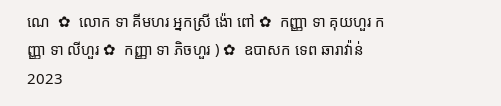ណេ  ✿  លោក ទា គីមហរ អ្នកស្រី ង៉ោ ពៅ ✿  កញ្ញា ទា គុយហួរ កញ្ញា ទា លីហួរ ✿  កញ្ញា ទា ភិចហួរ ) ✿  ឧបាសក ទេព ឆារាវ៉ាន់ 2023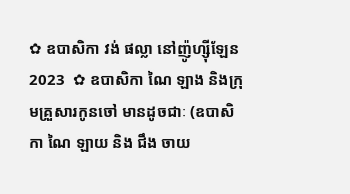✿ ឧបាសិកា វង់ ផល្លា នៅញ៉ូហ្ស៊ីឡែន 2023  ✿ ឧបាសិកា ណៃ ឡាង និងក្រុមគ្រួសារកូនចៅ មានដូចជាៈ (ឧបាសិកា ណៃ ឡាយ និង ជឹង ចាយ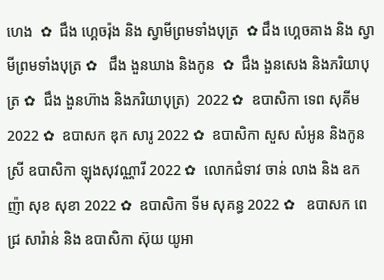ហេង  ✿  ជឹង ហ្គេចរ៉ុង និង ស្វាមីព្រមទាំងបុត្រ  ✿ ជឹង ហ្គេចគាង និង ស្វាមីព្រមទាំងបុត្រ ✿   ជឹង ងួនឃាង និងកូន  ✿  ជឹង ងួនសេង និងភរិយាបុត្រ ✿  ជឹង ងួនហ៊ាង និងភរិយាបុត្រ)  2022 ✿  ឧបាសិកា ទេព សុគីម 2022 ✿  ឧបាសក ឌុក សារូ 2022 ✿  ឧបាសិកា សួស សំអូន និងកូនស្រី ឧបាសិកា ឡុងសុវណ្ណារី 2022 ✿  លោកជំទាវ ចាន់ លាង និង ឧកញ៉ា សុខ សុខា 2022 ✿  ឧបាសិកា ទីម សុគន្ធ 2022 ✿   ឧបាសក ពេជ្រ សារ៉ាន់ និង ឧបាសិកា ស៊ុយ យូអា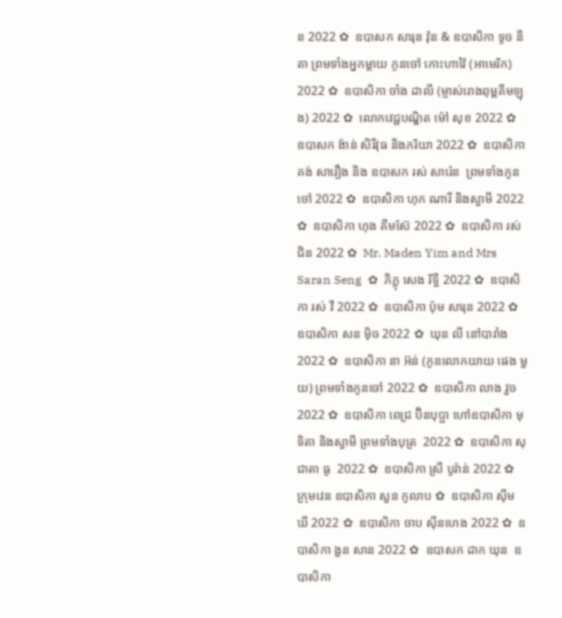ន 2022 ✿  ឧបាសក សារុន វ៉ុន & ឧបាសិកា ទូច នីតា ព្រមទាំងអ្នកម្តាយ កូនចៅ កោះហាវ៉ៃ (អាមេរិក) 2022 ✿  ឧបាសិកា ចាំង ដាលី (ម្ចាស់រោងពុម្ពគីមឡុង) 2022 ✿  លោកវេជ្ជបណ្ឌិត ម៉ៅ សុខ 2022 ✿  ឧបាសក ង៉ាន់ សិរីវុធ និងភរិយា 2022 ✿  ឧបាសិកា គង់ សារឿង និង ឧបាសក រស់ សារ៉េន  ព្រមទាំងកូនចៅ 2022 ✿  ឧបាសិកា ហុក ណារី និងស្វាមី 2022 ✿  ឧបាសិកា ហុង គីមស៊ែ 2022 ✿  ឧបាសិកា រស់ ជិន 2022 ✿  Mr. Maden Yim and Mrs Saran Seng  ✿  ភិក្ខុ សេង រិទ្ធី 2022 ✿  ឧបាសិកា រស់ វី 2022 ✿  ឧបាសិកា ប៉ុម សារុន 2022 ✿  ឧបាសិកា សន ម៉ិច 2022 ✿  ឃុន លី នៅបារាំង 2022 ✿  ឧបាសិកា នា អ៊ន់ (កូនលោកយាយ ផេង មួយ) ព្រមទាំងកូនចៅ 2022 ✿  ឧបាសិកា លាង វួច  2022 ✿  ឧបាសិកា ពេជ្រ ប៊ិនបុប្ផា ហៅឧបាសិកា មុទិតា និងស្វាមី ព្រមទាំងបុត្រ  2022 ✿  ឧបាសិកា សុជាតា ធូ  2022 ✿  ឧបាសិកា ស្រី បូរ៉ាន់ 2022 ✿  ក្រុមវេន ឧបាសិកា សួន កូលាប ✿  ឧបាសិកា ស៊ីម ឃី 2022 ✿  ឧបាសិកា ចាប ស៊ីនហេង 2022 ✿  ឧបាសិកា ងួន សាន 2022 ✿  ឧបាសក ដាក ឃុន  ឧបាសិកា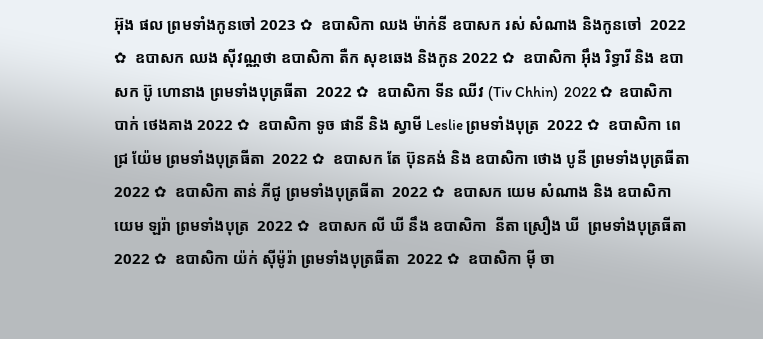អ៊ុង ផល ព្រមទាំងកូនចៅ 2023 ✿  ឧបាសិកា ឈង ម៉ាក់នី ឧបាសក រស់ សំណាង និងកូនចៅ  2022 ✿  ឧបាសក ឈង សុីវណ្ណថា ឧបាសិកា តឺក សុខឆេង និងកូន 2022 ✿  ឧបាសិកា អុឹង រិទ្ធារី និង ឧបាសក ប៊ូ ហោនាង ព្រមទាំងបុត្រធីតា  2022 ✿  ឧបាសិកា ទីន ឈីវ (Tiv Chhin)  2022 ✿  ឧបាសិកា បាក់ ថេងគាង 2022 ✿  ឧបាសិកា ទូច ផានី និង ស្វាមី Leslie ព្រមទាំងបុត្រ  2022 ✿  ឧបាសិកា ពេជ្រ យ៉ែម ព្រមទាំងបុត្រធីតា  2022 ✿  ឧបាសក តែ ប៊ុនគង់ និង ឧបាសិកា ថោង បូនី ព្រមទាំងបុត្រធីតា  2022 ✿  ឧបាសិកា តាន់ ភីជូ ព្រមទាំងបុត្រធីតា  2022 ✿  ឧបាសក យេម សំណាង និង ឧបាសិកា យេម ឡរ៉ា ព្រមទាំងបុត្រ  2022 ✿  ឧបាសក លី ឃី នឹង ឧបាសិកា  នីតា ស្រឿង ឃី  ព្រមទាំងបុត្រធីតា  2022 ✿  ឧបាសិកា យ៉ក់ សុីម៉ូរ៉ា ព្រមទាំងបុត្រធីតា  2022 ✿  ឧបាសិកា មុី ចា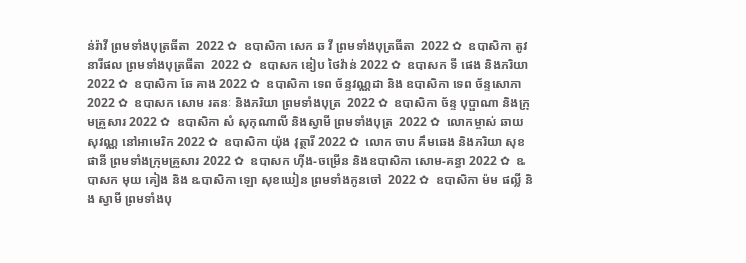ន់រ៉ាវី ព្រមទាំងបុត្រធីតា  2022 ✿  ឧបាសិកា សេក ឆ វី ព្រមទាំងបុត្រធីតា  2022 ✿  ឧបាសិកា តូវ នារីផល ព្រមទាំងបុត្រធីតា  2022 ✿  ឧបាសក ឌៀប ថៃវ៉ាន់ 2022 ✿  ឧបាសក ទី ផេង និងភរិយា 2022 ✿  ឧបាសិកា ឆែ គាង 2022 ✿  ឧបាសិកា ទេព ច័ន្ទវណ្ណដា និង ឧបាសិកា ទេព ច័ន្ទសោភា  2022 ✿  ឧបាសក សោម រតនៈ និងភរិយា ព្រមទាំងបុត្រ  2022 ✿  ឧបាសិកា ច័ន្ទ បុប្ផាណា និងក្រុមគ្រួសារ 2022 ✿  ឧបាសិកា សំ សុកុណាលី និងស្វាមី ព្រមទាំងបុត្រ  2022 ✿  លោកម្ចាស់ ឆាយ សុវណ្ណ នៅអាមេរិក 2022 ✿  ឧបាសិកា យ៉ុង វុត្ថារី 2022 ✿  លោក ចាប គឹមឆេង និងភរិយា សុខ ផានី ព្រមទាំងក្រុមគ្រួសារ 2022 ✿  ឧបាសក ហ៊ីង-ចម្រើន និងឧបាសិកា សោម-គន្ធា 2022 ✿  ឩបាសក មុយ គៀង និង ឩបាសិកា ឡោ សុខឃៀន ព្រមទាំងកូនចៅ  2022 ✿  ឧបាសិកា ម៉ម ផល្លី និង ស្វាមី ព្រមទាំងបុ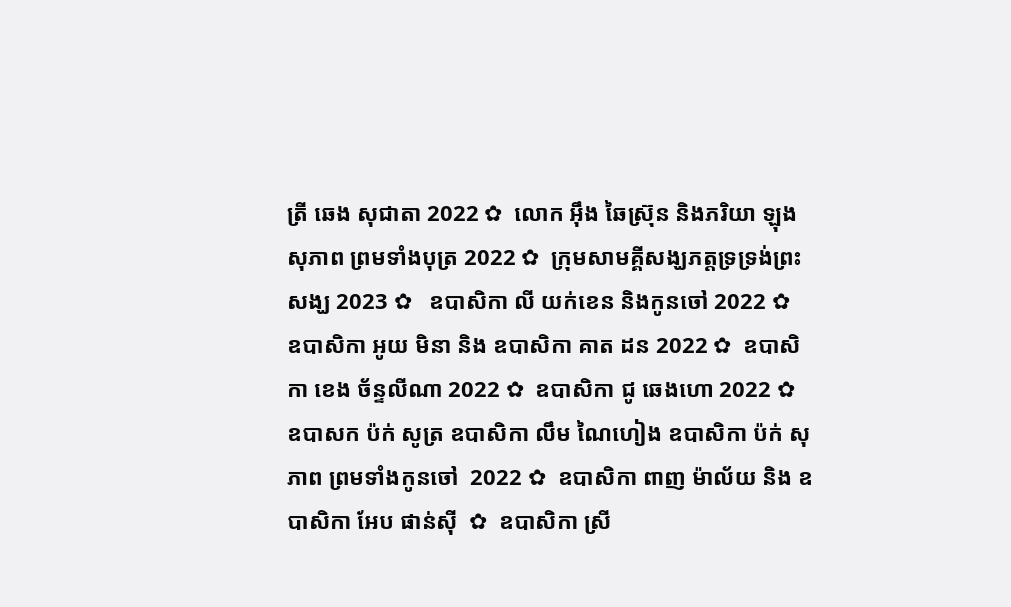ត្រី ឆេង សុជាតា 2022 ✿  លោក អ៊ឹង ឆៃស្រ៊ុន និងភរិយា ឡុង សុភាព ព្រមទាំងបុត្រ 2022 ✿  ក្រុមសាមគ្គីសង្ឃភត្តទ្រទ្រង់ព្រះសង្ឃ 2023 ✿   ឧបាសិកា លី យក់ខេន និងកូនចៅ 2022 ✿   ឧបាសិកា អូយ មិនា និង ឧបាសិកា គាត ដន 2022 ✿  ឧបាសិកា ខេង ច័ន្ទលីណា 2022 ✿  ឧបាសិកា ជូ ឆេងហោ 2022 ✿  ឧបាសក ប៉ក់ សូត្រ ឧបាសិកា លឹម ណៃហៀង ឧបាសិកា ប៉ក់ សុភាព ព្រមទាំងកូនចៅ  2022 ✿  ឧបាសិកា ពាញ ម៉ាល័យ និង ឧបាសិកា អែប ផាន់ស៊ី  ✿  ឧបាសិកា ស្រី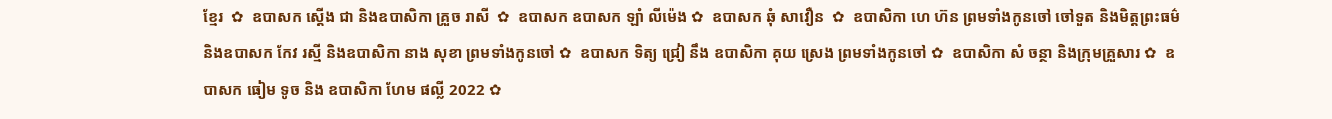ខ្មែរ  ✿  ឧបាសក ស្តើង ជា និងឧបាសិកា គ្រួច រាសី  ✿  ឧបាសក ឧបាសក ឡាំ លីម៉េង ✿  ឧបាសក ឆុំ សាវឿន  ✿  ឧបាសិកា ហេ ហ៊ន ព្រមទាំងកូនចៅ ចៅទួត និងមិត្តព្រះធម៌ និងឧបាសក កែវ រស្មី និងឧបាសិកា នាង សុខា ព្រមទាំងកូនចៅ ✿  ឧបាសក ទិត្យ ជ្រៀ នឹង ឧបាសិកា គុយ ស្រេង ព្រមទាំងកូនចៅ ✿  ឧបាសិកា សំ ចន្ថា និងក្រុមគ្រួសារ ✿  ឧបាសក ធៀម ទូច និង ឧបាសិកា ហែម ផល្លី 2022 ✿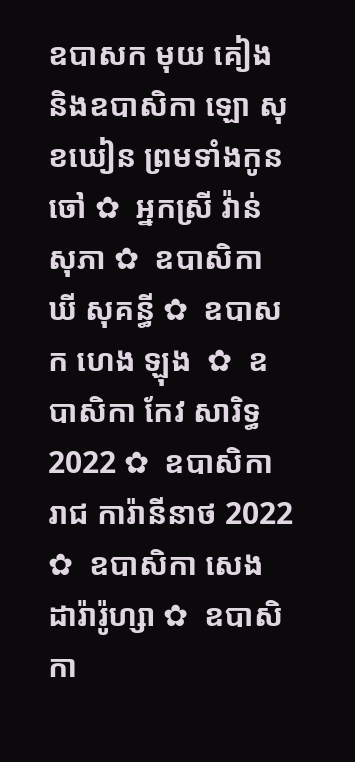ឧបាសក មុយ គៀង និងឧបាសិកា ឡោ សុខឃៀន ព្រមទាំងកូនចៅ ✿  អ្នកស្រី វ៉ាន់ សុភា ✿  ឧបាសិកា ឃី សុគន្ធី ✿  ឧបាសក ហេង ឡុង  ✿  ឧបាសិកា កែវ សារិទ្ធ 2022 ✿  ឧបាសិកា រាជ ការ៉ានីនាថ 2022 ✿  ឧបាសិកា សេង ដារ៉ារ៉ូហ្សា ✿  ឧបាសិកា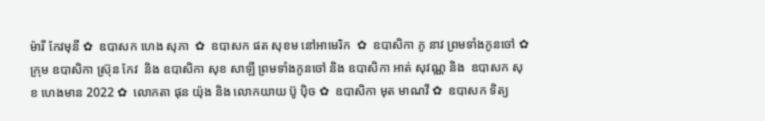ម៉ារី កែវមុនី ✿  ឧបាសក ហេង សុភា  ✿  ឧបាសក ផត សុខម នៅអាមេរិក  ✿  ឧបាសិកា ភូ នាវ ព្រមទាំងកូនចៅ ✿  ក្រុម ឧបាសិកា ស្រ៊ុន កែវ  និង ឧបាសិកា សុខ សាឡី ព្រមទាំងកូនចៅ និង ឧបាសិកា អាត់ សុវណ្ណ និង  ឧបាសក សុខ ហេងមាន 2022 ✿  លោកតា ផុន យ៉ុង និង លោកយាយ ប៊ូ ប៉ិច ✿  ឧបាសិកា មុត មាណវី ✿  ឧបាសក ទិត្យ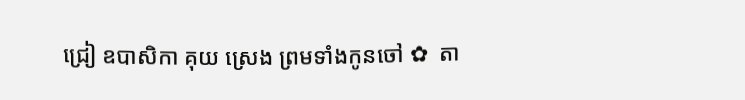ជ្រៀ ឧបាសិកា គុយ ស្រេង ព្រមទាំងកូនចៅ ✿  តា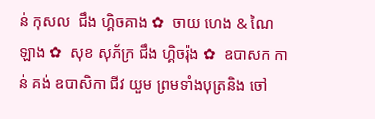ន់ កុសល  ជឹង ហ្គិចគាង ✿  ចាយ ហេង & ណៃ ឡាង ✿  សុខ សុភ័ក្រ ជឹង ហ្គិចរ៉ុង ✿  ឧបាសក កាន់ គង់ ឧបាសិកា ជីវ យួម ព្រមទាំងបុត្រនិង ចៅ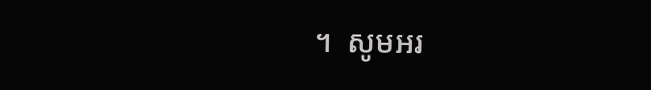។  សូមអរ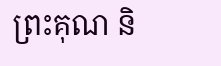ព្រះគុណ និ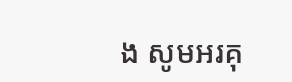ង សូមអរគុ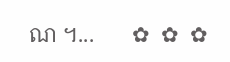ណ ។...       ✿  ✿  ✿